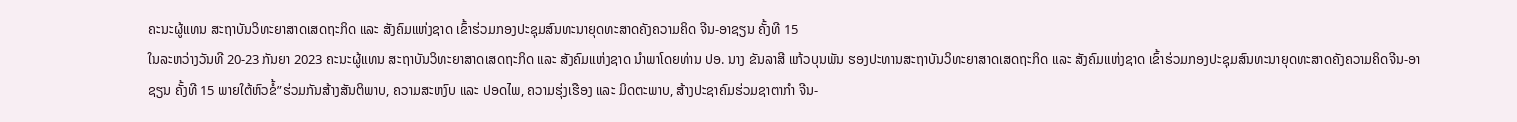ຄະນະຜູ້ແທນ ສະຖາບັນວິທະຍາສາດເສດຖະກິດ ແລະ ສັງຄົມແຫ່ງຊາດ ເຂົ້າຮ່ວມກອງປະຊຸມສົນທະນາຍຸດທະສາດຄັງຄວາມຄິດ ຈີນ-ອາຊຽນ ຄັ້ງທີ 15
ໃນລະຫວ່າງວັນທີ 20-23 ກັນຍາ 2023 ຄະນະຜູ້ແທນ ສະຖາບັນວິທະຍາສາດເສດຖະກິດ ແລະ ສັງຄົມແຫ່ງຊາດ ນຳພາໂດຍທ່ານ ປອ. ນາງ ຂັນລາສີ ແກ້ວບຸນພັນ ຮອງປະທານສະຖາບັນວິທະຍາສາດເສດຖະກິດ ແລະ ສັງຄົມແຫ່ງຊາດ ເຂົ້າຮ່ວມກອງປະຊຸມສົນທະນາຍຸດທະສາດຄັງຄວາມຄິດຈີນ-ອາຊຽນ ຄັ້ງທີ 15 ພາຍໃຕ້ຫົວຂໍ້”ຮ່ວມກັນສ້າງສັນຕິພາບ, ຄວາມສະຫງົບ ແລະ ປອດໄພ, ຄວາມຮຸ່ງເຮືອງ ແລະ ມິດຕະພາບ, ສ້າງປະຊາຄົມຮ່ວມຊາຕາກຳ ຈີນ-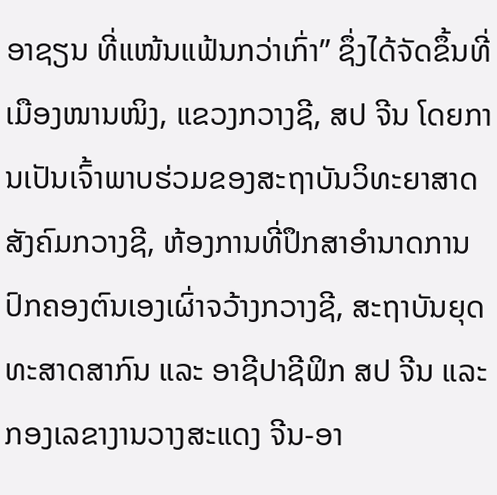ອາຊຽນ ທີ່ແໜ້ນແຟ້ນກວ່າເກົ່າ” ຊຶ່ງໄດ້ຈັດຂຶ້ນທີ່ເມືອງໜານໜິງ, ແຂວງກວາງຊີ, ສປ ຈີນ ໂດຍການເປັນເຈົ້າພາບຮ່ວມຂອງສະຖາບັນວິທະຍາສາດສັງຄົມກວາງຊີ, ຫ້ອງການທີ່ປຶກສາອຳນາດການປົກຄອງຕົນເອງເຜົ່າຈວ້າງກວາງຊີ, ສະຖາບັນຍຸດທະສາດສາກົນ ແລະ ອາຊີປາຊີຟິກ ສປ ຈີນ ແລະ ກອງເລຂາງານວາງສະແດງ ຈີນ-ອາ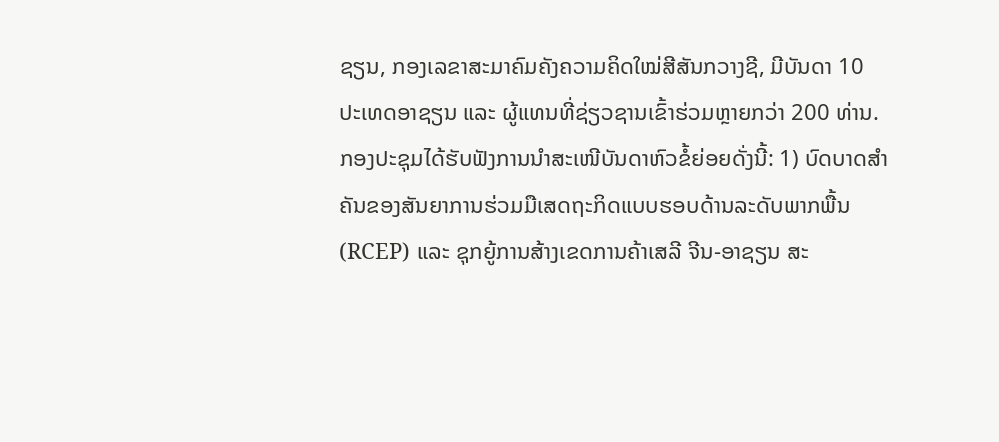ຊຽນ, ກອງເລຂາສະມາຄົມຄັງຄວາມຄິດໃໝ່ສີສັນກວາງຊີ, ມີບັນດາ 10 ປະເທດອາຊຽນ ແລະ ຜູ້ແທນທີ່ຊ່ຽວຊານເຂົ້າຮ່ວມຫຼາຍກວ່າ 200 ທ່ານ.
ກອງປະຊຸມໄດ້ຮັບຟັງການນຳສະເໜີບັນດາຫົວຂໍ້ຍ່ອຍດັ່ງນີ້: 1) ບົດບາດສໍາຄັນຂອງສັນຍາການຮ່ວມມືເສດຖະກິດແບບຮອບດ້ານລະດັບພາກພື້ນ (RCEP) ແລະ ຊຸກຍູ້ການສ້າງເຂດການຄ້າເສລີ ຈີນ-ອາຊຽນ ສະ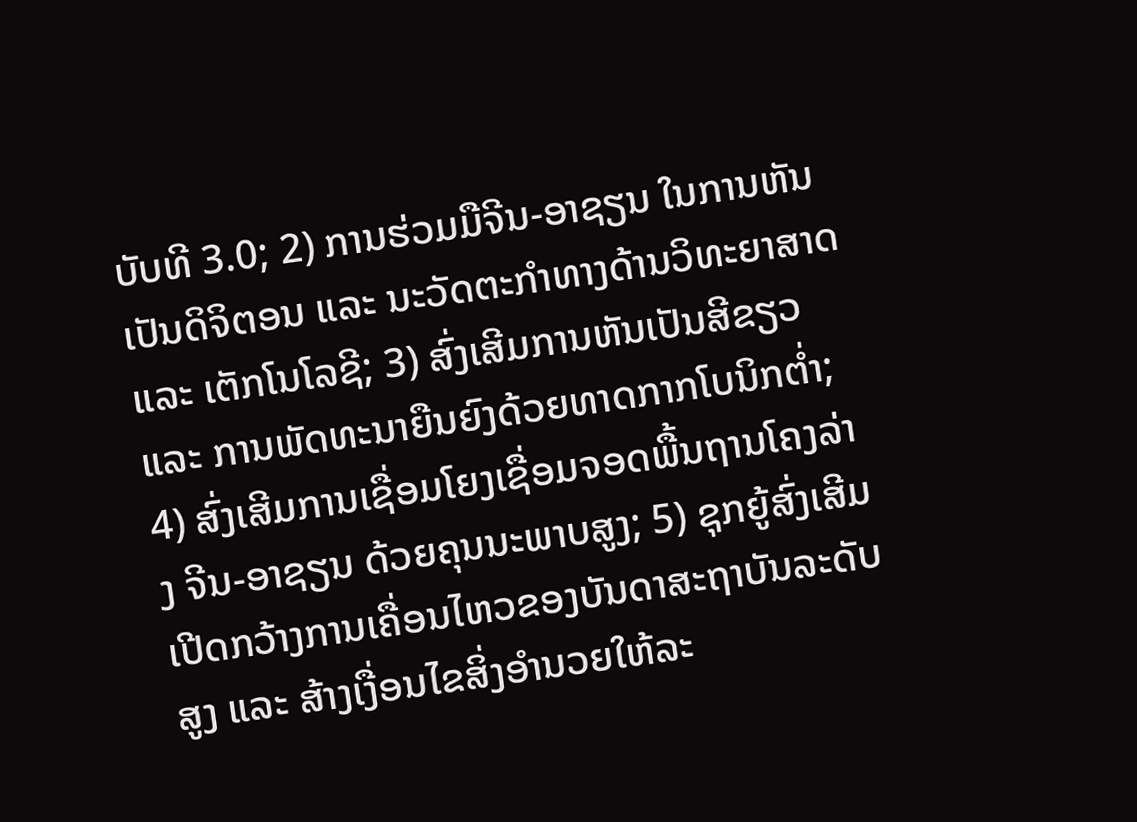ບັບທີ 3.0; 2) ການຮ່ວມມືຈີນ-ອາຊຽນ ໃນການຫັນເປັນດິຈິຕອນ ແລະ ນະວັດຕະກຳທາງດ້ານວິທະຍາສາດ ແລະ ເຕັກໂນໂລຊີ; 3) ສົ່ງເສີມການຫັນເປັນສີຂຽວ ແລະ ການພັດທະນາຍືນຍົງດ້ວຍທາດກາກໂບນິກຕໍ່າ; 4) ສົ່ງເສີມການເຊື່ອມໂຍງເຊື່ອມຈອດພື້ນຖານໂຄງລ່າງ ຈີນ-ອາຊຽນ ດ້ວຍຄຸນນະພາບສູງ; 5) ຊຸກຍູ້ສົ່ງເສີມເປີດກວ້າງການເຄື່ອນໄຫວຂອງບັນດາສະຖາບັນລະດັບສູງ ແລະ ສ້າງເງື່ອນໄຂສິ່ງອຳນວຍໃຫ້ລະ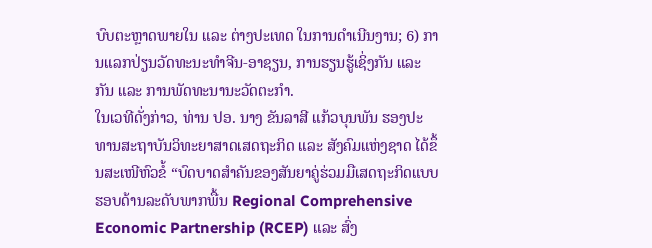ບົບຕະຫຼາດພາຍໃນ ແລະ ຕ່າງປະເທດ ໃນການດຳເນີນງານ; 6) ການແລກປ່ຽນວັດທະນະທຳຈີນ-ອາຊຽນ, ການຮຽນຮູ້ເຊິ່ງກັນ ແລະ ກັນ ແລະ ການພັດທະນານະວັດຕະກຳ.
ໃນເວທີດັ່ງກ່າວ, ທ່ານ ປອ. ນາງ ຂັນລາສີ ແກ້ວບຸນພັນ ຮອງປະທານສະຖາບັນວິທະຍາສາດເສດຖະກິດ ແລະ ສັງຄົມແຫ່ງຊາດ ໄດ້ຂຶ້ນສະເໜີຫົວຂໍ້ “ບົດບາດສໍາຄັນຂອງສັນຍາຄູ່ຮ່ວມມືເສດຖະກິດແບບຮອບດ້ານລະດັບພາກພື້ນ Regional Comprehensive Economic Partnership (RCEP) ແລະ ສົ່ງ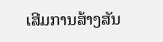ເສີມການສ້າງສັນ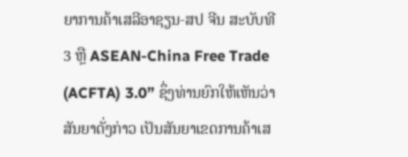ຍາການຄ້າເສລີອາຊຽນ-ສປ ຈີນ ສະບັບທີ 3 ຫຼື ASEAN-China Free Trade (ACFTA) 3.0” ຊຶ່ງທ່ານຍົກໃຫ້ເຫັນວ່າສັນຍາດັ່ງກ່າວ ເປັນສັນຍາເຂດການຄ້າເສ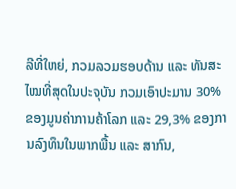ລີທີ່ໃຫຍ່, ກວມລວມຮອບດ້ານ ແລະ ທັນສະໄໝທີ່ສຸດໃນປະຈຸບັນ ກວມເອົາປະມານ 30% ຂອງມູນຄ່າການຄ້າໂລກ ແລະ 29,3% ຂອງການລົງທຶນໃນພາກພື້ນ ແລະ ສາກົນ,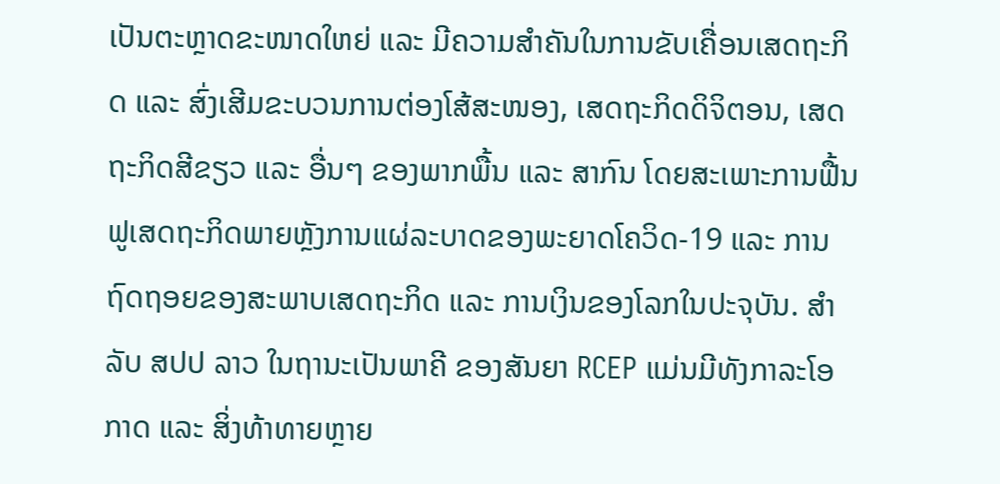ເປັນຕະຫຼາດຂະໜາດໃຫຍ່ ແລະ ມີຄວາມສໍາຄັນໃນການຂັບເຄື່ອນເສດຖະກິດ ແລະ ສົ່ງເສີມຂະບວນການຕ່ອງໂສ້ສະໜອງ, ເສດຖະກິດດິຈິຕອນ, ເສດຖະກິດສີຂຽວ ແລະ ອື່ນໆ ຂອງພາກພື້ນ ແລະ ສາກົນ ໂດຍສະເພາະການຟື້ນຟູເສດຖະກິດພາຍຫຼັງການແຜ່ລະບາດຂອງພະຍາດໂຄວິດ-19 ແລະ ການຖົດຖອຍຂອງສະພາບເສດຖະກິດ ແລະ ການເງິນຂອງໂລກໃນປະຈຸບັນ. ສໍາລັບ ສປປ ລາວ ໃນຖານະເປັນພາຄີ ຂອງສັນຍາ RCEP ແມ່ນມີທັງກາລະໂອກາດ ແລະ ສິ່ງທ້າທາຍຫຼາຍ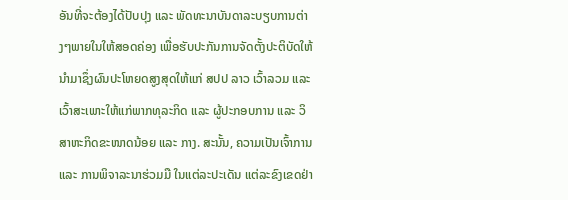ອັນທີ່ຈະຕ້ອງໄດ້ປັບປຸງ ແລະ ພັດທະນາບັນດາລະບຽບການຕ່າງໆພາຍໃນໃຫ້ສອດຄ່ອງ ເພື່ອຮັບປະກັນການຈັດຕັ້ງປະຕິບັດໃຫ້ນໍາມາຊຶ່ງຜົນປະໂຫຍດສູງສຸດໃຫ້ແກ່ ສປປ ລາວ ເວົ້າລວມ ແລະ ເວົ້າສະເພາະໃຫ້ແກ່ພາກທຸລະກິດ ແລະ ຜູ້ປະກອບການ ແລະ ວິສາຫະກິດຂະໜາດນ້ອຍ ແລະ ກາງ. ສະນັ້ນ, ຄວາມເປັນເຈົ້າການ ແລະ ການພິຈາລະນາຮ່ວມມື ໃນແຕ່ລະປະເດັນ ແຕ່ລະຂົງເຂດຢ່າ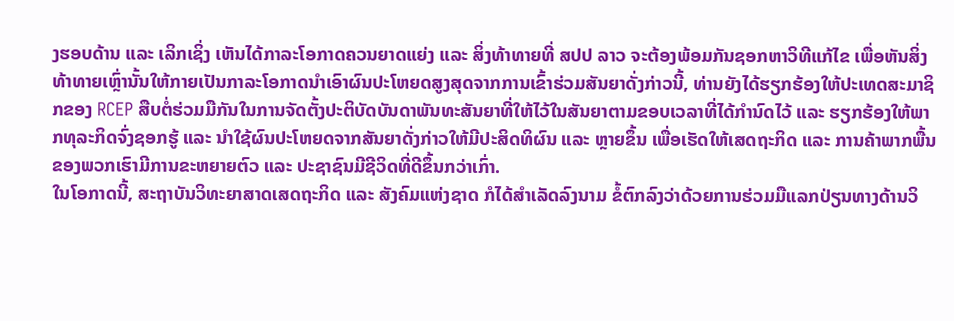ງຮອບດ້ານ ແລະ ເລິກເຊິ່ງ ເຫັນໄດ້ກາລະໂອກາດຄວນຍາດແຍ່ງ ແລະ ສິ່ງທ້າທາຍທີ່ ສປປ ລາວ ຈະຕ້ອງພ້ອມກັນຊອກຫາວິທີແກ້ໄຂ ເພື່ອຫັນສິ່ງທ້າທາຍເຫຼົ່ານັ້ນໃຫ້ກາຍເປັນກາລະໂອກາດນໍາເອົາຜົນປະໂຫຍດສູງສຸດຈາກການເຂົ້າຮ່ວມສັນຍາດັ່ງກ່າວນີ້, ທ່ານຍັງໄດ້ຮຽກຮ້ອງໃຫ້ປະເທດສະມາຊິກຂອງ RCEP ສືບຕໍ່ຮ່ວມມືກັນໃນການຈັດຕັ້ງປະຕິບັດບັນດາພັນທະສັນຍາທີ່ໃຫ້ໄວ້ໃນສັນຍາຕາມຂອບເວລາທີ່ໄດ້ກຳນົດໄວ້ ແລະ ຮຽກຮ້ອງໃຫ້ພາກທຸລະກິດຈົ່ງຊອກຮູ້ ແລະ ນຳໃຊ້ຜົນປະໂຫຍດຈາກສັນຍາດັ່ງກ່າວໃຫ້ມີປະສິດທິຜົນ ແລະ ຫຼາຍຂຶ້ນ ເພື່ອເຮັດໃຫ້ເສດຖະກິດ ແລະ ການຄ້າພາກພື້ນຂອງພວກເຮົາມີການຂະຫຍາຍຕົວ ແລະ ປະຊາຊົນມີຊີວິດທີ່ດີຂຶ້ນກວ່າເກົ່າ.
ໃນໂອກາດນີ້, ສະຖາບັນວິທະຍາສາດເສດຖະກິດ ແລະ ສັງຄົມແຫ່ງຊາດ ກໍໄດ້ສຳເລັດລົງນາມ ຂໍ້ຕົກລົງວ່າດ້ວຍການຮ່ວມມືແລກປ່ຽນທາງດ້ານວິ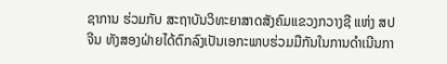ຊາການ ຮ່ວມກັບ ສະຖາບັນວິທະຍາສາດສັງຄົມແຂວງກວາງຊີ ແຫ່ງ ສປ ຈີນ ທັງສອງຝ່າຍໄດ້ຕົກລົງເປັນເອກະພາບຮ່ວມມືກັນໃນການດຳເນີນກາ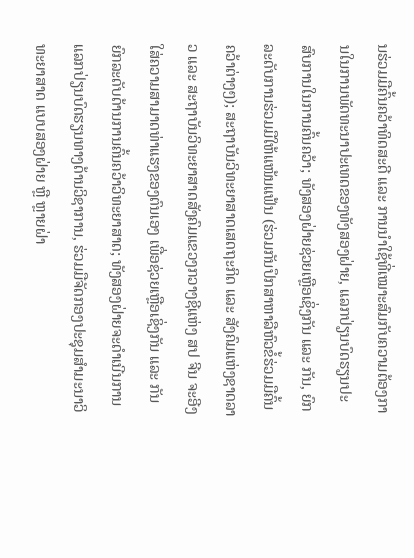ນຮ່ວມມືຄົ້ນຄວ້າທິດສະດີ ແລະ ການນຳໃຊ້ທີ່ເໝາະສົມກັບຄວາມຕ້ອງການໃນການພັດທະນາປະເທດຂອງທັງສອງຝ່າຍ, ແລກປ່ຽນບົດຮຽນປະສົບການໃນການຄົ້ນຄວ້າ; ທັງສອງຝ່າຍຊ່ວຍເຫຼືອເຊິ່ງກັນ ແລະ ກັນ, ຍົກລະດັບການຮ່ວມມືໃຫ້ແໜ້ນແຟ້ນ (ຮ່ວມກັນປຶກສາຫາລືຫົວຂໍ້ຮ່ວມມືຄົ້ນຄວ້າຕ່າງໆ); ສະຖາບັນວິທະຍາສາດເສດຖະກິດ ແລະ ສັງຄົມແຫ່ງຊາດລາວ ແລະ ສະຖາບັນວິທະຍາສາດສັງຄົມແຂວງກວາງຊີແຫ່ງ ສປ ຈີນ ຈະອີງໃສ່ຄວາມສາມາດທ່າແຮງຂອງຕົນເອງ ເພື່ອຊ່ວຍເຫຼືອເຊິ່ງກັນ ແລະ ກັນ ຍົກລະດັບດ້ານການຄົ້ນຄວ້າວິທະຍາສາດ; ທັງສອງຝ່າຍຈະດຳເນີນການແລກປ່ຽນບົດຮຽນທາງດ້ານວິຊາການ, ຮ່ວມມືຈັດກອງປະຊຸມສໍາມະນາວິທະຍາສາດ ແບບສອງຝ່າຍ ຫຼື ຫຼາຍຝ່າ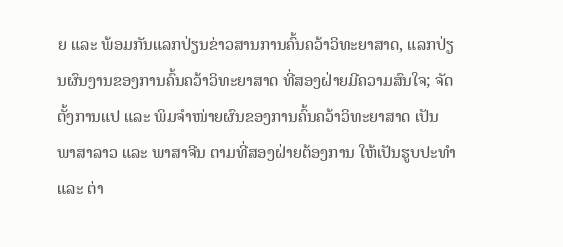ຍ ແລະ ພ້ອມກັນແລກປ່ຽນຂ່າວສານການຄົ້ນຄວ້າວິທະຍາສາດ, ແລກປ່ຽນຜົນງານຂອງການຄົ້ນຄວ້າວິທະຍາສາດ ທີ່ສອງຝ່າຍມີຄວາມສົນໃຈ; ຈັດຕັ້ງການແປ ແລະ ພິມຈໍາໜ່າຍຜົນຂອງການຄົ້ນຄວ້າວິທະຍາສາດ ເປັນ ພາສາລາວ ແລະ ພາສາຈີນ ຕາມທີ່ສອງຝ່າຍຕ້ອງການ ໃຫ້ເປັນຮູບປະທຳ ແລະ ຕ່າ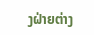ງຝ່າຍຕ່າງ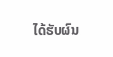ໄດ້ຮັບຜົນ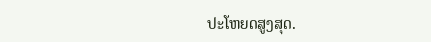ປະໂຫຍດສູງສຸດ.